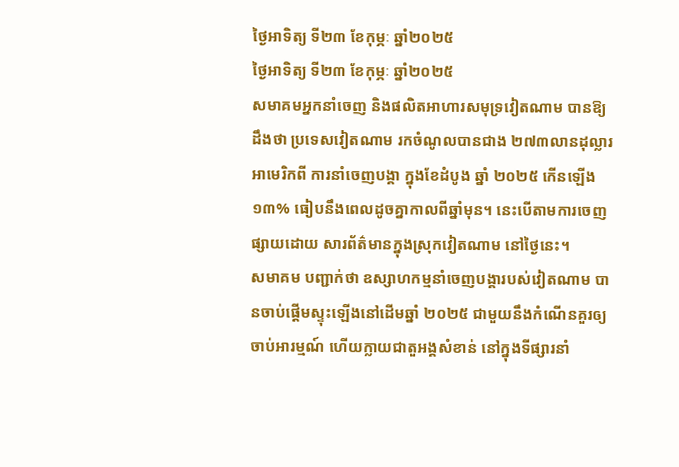ថ្ងៃអាទិត្យ ទី២៣ ខែកុម្ភៈ ឆ្នាំ២០២៥
ថ្ងៃអាទិត្យ ទី២៣ ខែកុម្ភៈ ឆ្នាំ២០២៥
សមាគមអ្នកនាំចេញ និងផលិតអាហារសមុទ្រវៀតណាម បានឱ្យដឹងថា ប្រទេសវៀតណាម រកចំណូលបានជាង ២៧៣លានដុល្លារអាមេរិកពី ការនាំចេញបង្គា ក្នុងខែដំបូង ឆ្នាំ ២០២៥ កើនឡើង ១៣% ធៀបនឹងពេលដូចគ្នាកាលពីឆ្នាំមុន។ នេះបើតាមការចេញផ្សាយដោយ សារព័ត៌មានក្នុងស្រុកវៀតណាម នៅថ្ងៃនេះ។
សមាគម បញ្ជាក់ថា ឧស្សាហកម្មនាំចេញបង្គារបស់វៀតណាម បានចាប់ផ្ដើមស្ទុះឡើងនៅដើមឆ្នាំ ២០២៥ ជាមួយនឹងកំណើនគួរឲ្យចាប់អារម្មណ៍ ហើយក្លាយជាតួអង្គសំខាន់ នៅក្នុងទីផ្សារនាំ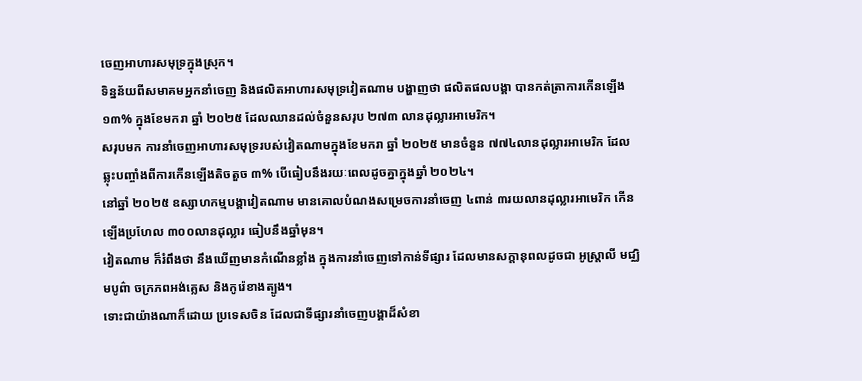ចេញអាហារសមុទ្រក្នុងស្រុក។
ទិន្នន័យពីសមាគមអ្នកនាំចេញ និងផលិតអាហារសមុទ្រវៀតណាម បង្ហាញថា ផលិតផលបង្គា បានកត់ត្រាការកើនឡើង ១៣% ក្នុងខែមករា ឆ្នាំ ២០២៥ ដែលឈានដល់ចំនួនសរុប ២៧៣ លានដុល្លារអាមេរិក។
សរុបមក ការនាំចេញអាហារសមុទ្ររបស់វៀតណាមក្នុងខែមករា ឆ្នាំ ២០២៥ មានចំនួន ៧៧៤លានដុល្លារអាមេរិក ដែលឆ្លុះបញ្ចាំងពីការកើនឡើងតិចតួច ៣% បើធៀបនឹងរយៈពេលដូចគ្នាក្នុងឆ្នាំ ២០២៤។
នៅឆ្នាំ ២០២៥ ឧស្សាហកម្មបង្គាវៀតណាម មានគោលបំណងសម្រេចការនាំចេញ ៤ពាន់ ៣រយលានដុល្លារអាមេរិក កើនឡើងប្រហែល ៣០០លានដុល្លារ ធៀបនឹងឆ្នាំមុន។
វៀតណាម ក៏រំពឹងថា នឹងឃើញមានកំណើនខ្លាំង ក្នុងការនាំចេញទៅកាន់ទីផ្សារ ដែលមានសក្តានុពលដូចជា អូស្ត្រាលី មជ្ឈិមបូព៌ា ចក្រភពអង់គ្លេស និងកូរ៉េខាងត្បូង។
ទោះជាយ៉ាងណាក៏ដោយ ប្រទេសចិន ដែលជាទីផ្សារនាំចេញបង្គាដ៏សំខា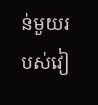ន់មួយរបស់វៀ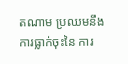តណាម ប្រឈមនឹងការធ្លាក់ចុះនៃ ការ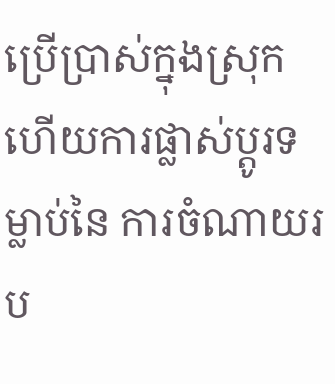ប្រើប្រាស់ក្នុងស្រុក ហើយការផ្លាស់ប្តូរទម្លាប់នៃ ការចំណាយរប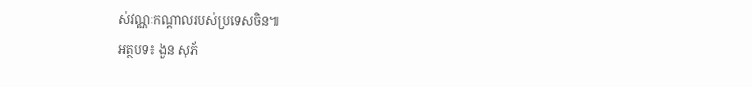ស់វណ្ណៈកណ្តាលរបស់ប្រទេសចិន៕
អត្ថបទ៖ ងួន សុភ័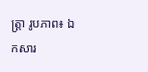ត្រ្តា រូបភាព៖ ឯកសារ